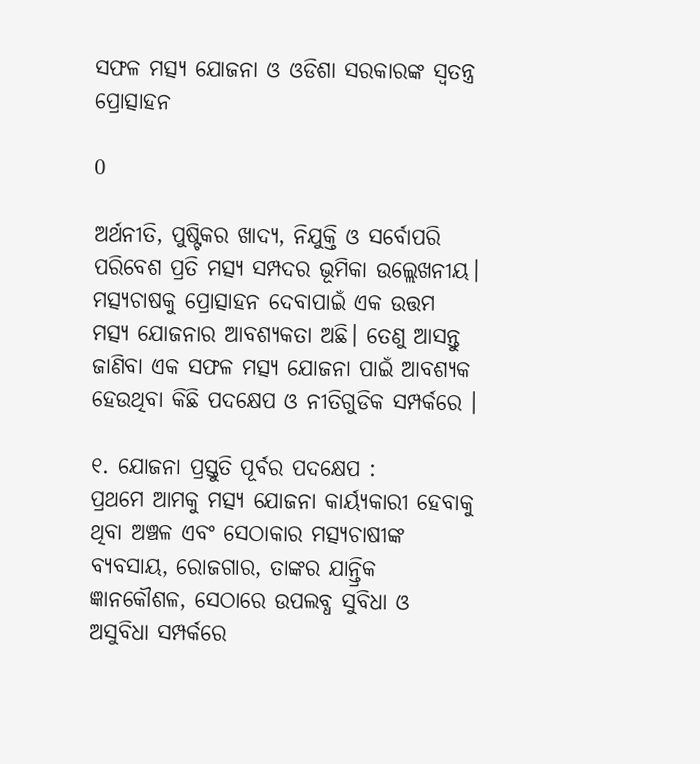ସଫଳ ମତ୍ସ୍ୟ ଯୋଜନା ଓ ଓଡିଶା ସରକାରଙ୍କ ସ୍ୱତନ୍ତ୍ର ପ୍ରୋତ୍ସାହନ

0

ଅର୍ଥନୀତି, ପୁଷ୍ଟିକର ଖାଦ୍ୟ, ନିଯୁକ୍ତି ଓ ସର୍ବୋପରି ପରିବେଶ ପ୍ରତି ମତ୍ସ୍ୟ ସମ୍ପଦର ଭୂମିକା ଉଲ୍ଲେଖନୀୟ। ମତ୍ସ୍ୟଚାଷକୁ ପ୍ରୋତ୍ସାହନ ଦେବାପାଇଁ ଏକ ଉତ୍ତମ ମତ୍ସ୍ୟ ଯୋଜନାର ଆବଶ୍ୟକତା ଅଛି। ତେଣୁ ଆସନ୍ତୁ ଜାଣିବା ଏକ ସଫଳ ମତ୍ସ୍ୟ ଯୋଜନା ପାଇଁ ଆବଶ୍ୟକ ହେଉଥିବା କିଛି ପଦକ୍ଷେପ ଓ ନୀତିଗୁଡିକ ସମ୍ପର୍କରେ ।

୧. ଯୋଜନା ପ୍ରସ୍ତୁତି ପୂର୍ବର ପଦକ୍ଷେପ :
ପ୍ରଥମେ ଆମକୁ ମତ୍ସ୍ୟ ଯୋଜନା କାର୍ୟ୍ୟକାରୀ ହେବାକୁ ଥିବା ଅଞ୍ଚଳ ଏବଂ ସେଠାକାର ମତ୍ସ୍ୟଚାଷୀଙ୍କ ବ୍ୟବସାୟ, ରୋଜଗାର, ତାଙ୍କର ଯାନ୍ତ୍ରିକ ଜ୍ଞାନକୌଶଳ, ସେଠାରେ ଉପଲବ୍ଧ ସୁବିଧା ଓ ଅସୁବିଧା ସମ୍ପର୍କରେ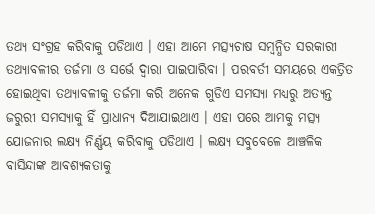ତଥ୍ୟ ସଂଗ୍ରହ କରିବାକୁ ପଡିଥାଏ । ଏହା ଆମେ ମତ୍ସ୍ୟଚାଷ ସମ୍ବନ୍ଧିତ ସରକାରୀ ତଥ୍ୟାବଳୀର ତର୍ଜମା ଓ ସର୍ଭେ ଦ୍ୱାରା ପାଇପାରିବା । ପରବର୍ତୀ ସମୟରେ ଏକତ୍ରିତ ହୋଇଥିବା ତଥ୍ୟାବଳୀକୁ ତର୍ଜମା କରି ଅନେକ ଗୁଡିଏ ସମସ୍ୟା ମଧ୍ୟରୁ ଅତ୍ୟନ୍ତ ଜରୁରୀ ସମସ୍ୟାକୁ ହିଁ ପ୍ରାଧାନ୍ୟ ଦିଆଯାଇଥାଏ । ଏହା ପରେ ଆମକୁ ମତ୍ସ୍ୟ ଯୋଜନାର ଲକ୍ଷ୍ୟ ନିର୍ଣ୍ଣୟ କରିବାକୁ ପଡିଥାଏ । ଲକ୍ଷ୍ୟ ସବୁବେଳେ ଆଞ୍ଚଳିକ ବାସିନ୍ଦାଙ୍କ ଆବଶ୍ୟକତାକୁ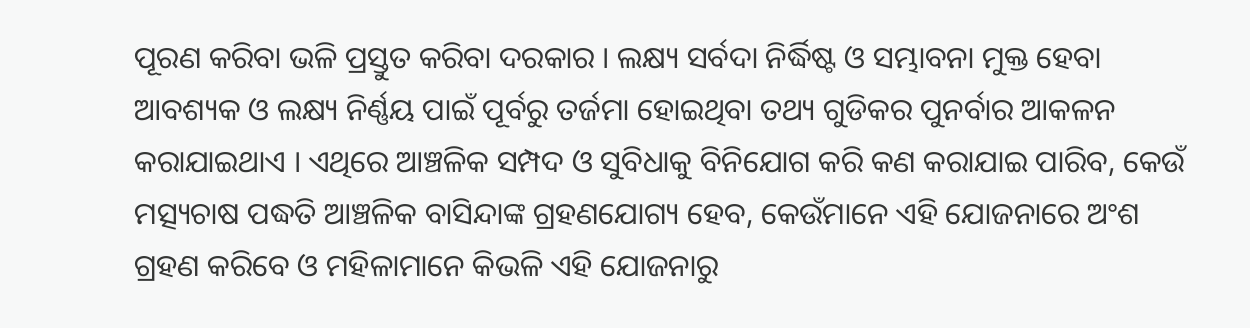ପୂରଣ କରିବା ଭଳି ପ୍ରସ୍ତୁତ କରିବା ଦରକାର । ଲକ୍ଷ୍ୟ ସର୍ବଦା ନିର୍ଦ୍ଧିଷ୍ଟ ଓ ସମ୍ଭାବନା ମୁକ୍ତ ହେବା ଆବଶ୍ୟକ ଓ ଲକ୍ଷ୍ୟ ନିର୍ଣ୍ଣୟ ପାଇଁ ପୂର୍ବରୁ ତର୍ଜମା ହୋଇଥିବା ତଥ୍ୟ ଗୁଡିକର ପୁନର୍ବାର ଆକଳନ କରାଯାଇଥାଏ । ଏଥିରେ ଆଞ୍ଚଳିକ ସମ୍ପଦ ଓ ସୁବିଧାକୁ ବିନିଯୋଗ କରି କଣ କରାଯାଇ ପାରିବ, କେଉଁ ମତ୍ସ୍ୟଚାଷ ପଦ୍ଧତି ଆଞ୍ଚଳିକ ବାସିନ୍ଦାଙ୍କ ଗ୍ରହଣଯୋଗ୍ୟ ହେବ, କେଉଁମାନେ ଏହି ଯୋଜନାରେ ଅଂଶ ଗ୍ରହଣ କରିବେ ଓ ମହିଳାମାନେ କିଭଳି ଏହି ଯୋଜନାରୁ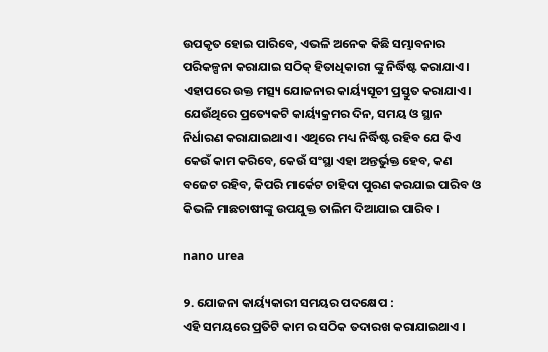ଉପକୃତ ହୋଇ ପାରିବେ, ଏଭଳି ଅନେକ କିଛି ସମ୍ଭାବନାର ପରିକଳ୍ପନା କରାଯାଇ ସଠିକ୍ ହିତାଧିକାରୀ ଙ୍କୁ ନିର୍ଦ୍ଧିଷ୍ଟ କରାଯାଏ । ଏହାପରେ ଉକ୍ତ ମତ୍ସ୍ୟ ଯୋଜନାର କାର୍ୟ୍ୟସୂଚୀ ପ୍ରସ୍ତୁତ କରାଯାଏ। ଯେଉଁଥିରେ ପ୍ରତ୍ୟେକଟି କାର୍ୟ୍ୟକ୍ରମର ଦିନ, ସମୟ ଓ ସ୍ଥାନ ନିର୍ଧାରଣ କରାଯାଇଥାଏ । ଏଥିରେ ମଧ୍ୟ ନିର୍ଦ୍ଧିଷ୍ଟ ରହିବ ଯେ କିଏ କେଉଁ କାମ କରିବେ, କେଉଁ ସଂସ୍ଥା ଏହା ଅନ୍ତର୍ଭୁକ୍ତ ହେବ, କଣ ବଜେଟ ରହିବ, କିପରି ମାର୍କେଟ ଚାହିଦା ପୁରଣ କରଯାଇ ପାରିବ ଓ କିଭଳି ମାଛଚାଷୀଙ୍କୁ ଉପଯୁକ୍ତ ତାଲିମ ଦିଆଯାଇ ପାରିବ ।

nano urea

୨. ଯୋଜନା କାର୍ୟ୍ୟକାରୀ ସମୟର ପଦକ୍ଷେପ :
ଏହି ସମୟରେ ପ୍ରତିଟି କାମ ର ସଠିକ ତଦାରଖ କରାଯାଇଥାଏ ।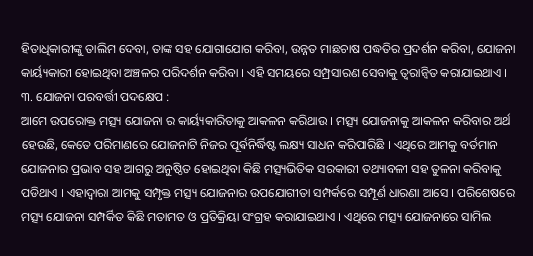ହିତାଧିକାରୀଙ୍କୁ ତାଲିମ ଦେବା, ତାଙ୍କ ସହ ଯୋଗାଯୋଗ କରିବା, ଉନ୍ନତ ମାଛଚାଷ ପଦ୍ଧତିର ପ୍ରଦର୍ଶନ କରିବା, ଯୋଜନା କାର୍ୟ୍ୟକାରୀ ହୋଇଥିବା ଅଞ୍ଚଳର ପରିଦର୍ଶନ କରିବା । ଏହି ସମୟରେ ସମ୍ପ୍ରସାରଣ ସେବାକୁ ତ୍ୱରାନ୍ୱିତ କରାଯାଇଥାଏ ।
୩. ଯୋଜନା ପରବର୍ତ୍ତୀ ପଦକ୍ଷେପ :
ଆମେ ଉପରୋକ୍ତ ମତ୍ସ୍ୟ ଯୋଜନା ର କାର୍ୟ୍ୟକାରିତାକୁ ଆକଳନ କରିଥାଉ । ମତ୍ସ୍ୟ ଯୋଜନାକୁ ଆକଳନ କରିବାର ଅର୍ଥ ହେଉଛି, କେତେ ପରିମାଣରେ ଯୋଜନାଟି ନିଜର ପୂର୍ଵନିର୍ଦ୍ଧିଷ୍ଟ ଲକ୍ଷ୍ୟ ସାଧନ କରିପାରିଛି । ଏଥିରେ ଆମକୁ ବର୍ତମାନ ଯୋଜନାର ପ୍ରଭାବ ସହ ଆଗରୁ ଅନୁଷ୍ଠିତ ହୋଇଥିବା କିଛି ମତ୍ସ୍ୟଭିତିକ ସରକାରୀ ତଥ୍ୟାବଳୀ ସହ ତୁଳନା କରିବାକୁ ପଡିଥାଏ । ଏହାଦ୍ୱାରା ଆମକୁ ସମ୍ପୃକ୍ତ ମତ୍ସ୍ୟ ଯୋଜନାର ଉପଯୋଗୀତା ସମ୍ପର୍କରେ ସମ୍ପୂର୍ଣ ଧାରଣା ଆସେ । ପରିଶେଷରେ ମତ୍ସ୍ୟ ଯୋଜନା ସମ୍ପର୍କିତ କିଛି ମତାମତ ଓ ପ୍ରତିକ୍ରିୟା ସଂଗ୍ରହ କରାଯାଇଥାଏ । ଏଥିରେ ମତ୍ସ୍ୟ ଯୋଜନାରେ ସାମିଲ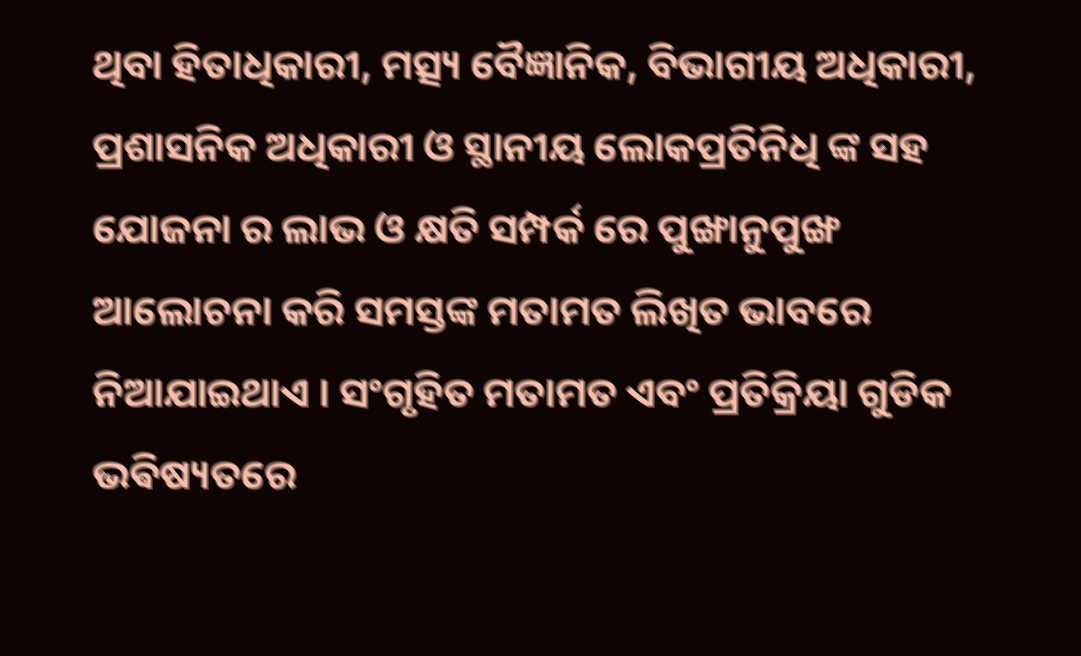ଥିବା ହିତାଧିକାରୀ, ମତ୍ସ୍ୟ ବୈଜ୍ଞାନିକ, ବିଭାଗୀୟ ଅଧିକାରୀ, ପ୍ରଶାସନିକ ଅଧିକାରୀ ଓ ସ୍ଥାନୀୟ ଲୋକପ୍ରତିନିଧି ଙ୍କ ସହ ଯୋଜନା ର ଲାଭ ଓ କ୍ଷତି ସମ୍ପର୍କ ରେ ପୁଙ୍ଖାନୁପୁଙ୍ଖ ଆଲୋଚନା କରି ସମସ୍ତଙ୍କ ମତାମତ ଲିଖିତ ଭାବରେ ନିଆଯାଇଥାଏ । ସଂଗୃହିତ ମତାମତ ଏବଂ ପ୍ରତିକ୍ରିୟା ଗୁଡିକ ଭଵିଷ୍ୟତରେ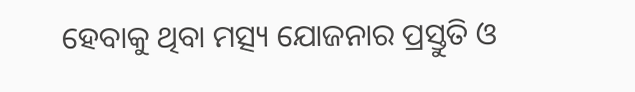ହେବାକୁ ଥିବା ମତ୍ସ୍ୟ ଯୋଜନାର ପ୍ରସ୍ତୁତି ଓ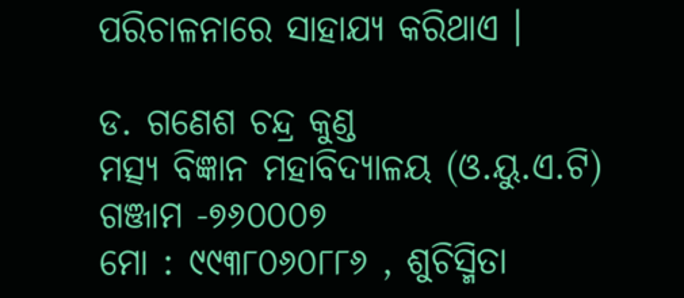ପରିଚାଳନାରେ ସାହାଯ୍ୟ କରିଥାଏ ।

ଡ. ଗଣେଶ ଚନ୍ଦ୍ର କୁଣ୍ଡ
ମତ୍ସ୍ୟ ବିଜ୍ଞାନ ମହାବିଦ୍ୟାଳୟ (ଓ.ୟୁ.ଏ.ଟି)
ଗଞ୍ଜାମ -୭୬୦୦୦୭
ମୋ : ୯୯୩୮୦୬୦୮୮୬ , ଶୁଚିସ୍ମିତା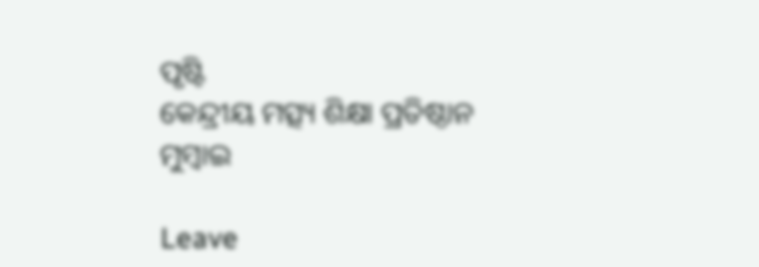ପୃଷ୍ଟି
କେନ୍ଦ୍ରୀୟ ମତ୍ସ୍ୟ ଶିକ୍ଷା ପ୍ରତିଷ୍ଠାନ
ମୁମ୍ବାଇ

Leave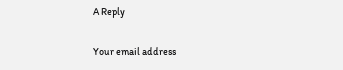A Reply

Your email address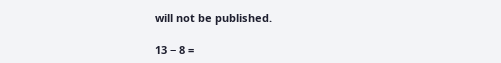will not be published.

13 − 8 =